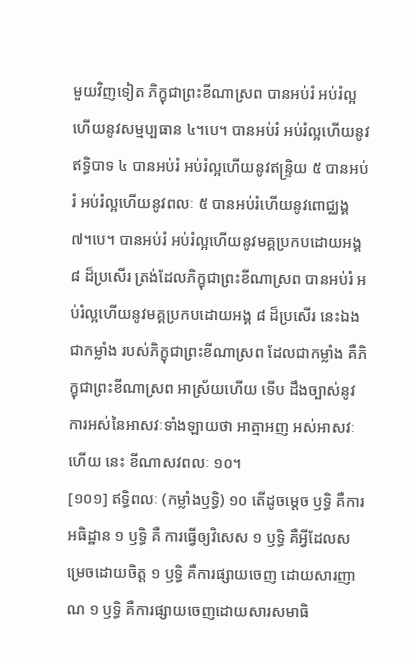មួយវិញទៀត ភិក្ខុជាព្រះខីណាស្រព បានអប់រំ អប់រំល្អហើយនូវសម្មប្បធាន ៤។បេ។ បានអប់រំ អប់រំល្អហើយនូវឥទ្ធិបាទ ៤ បានអប់រំ អប់រំល្អហើយនូវឥន្រ្ទិយ ៥ បានអប់រំ អប់រំល្អហើយនូវពលៈ ៥ បានអប់រំហើយនូវពោជ្ឈង្គ ៧។បេ។ បានអប់រំ អប់រំល្អហើយនូវមគ្គប្រកបដោយអង្គ ៨ ដ៏ប្រសើរ ត្រង់ដែលភិក្ខុជាព្រះខីណាស្រព បានអប់រំ អប់រំល្អហើយនូវមគ្គប្រកបដោយអង្គ ៨ ដ៏ប្រសើរ នេះឯងជាកម្លាំង របស់ភិក្ខុជាព្រះខីណាស្រព ដែលជាកម្លាំង គឺភិក្ខុជាព្រះខីណាស្រព អាស្រ័យហើយ ទើប ដឹងច្បាស់នូវការអស់នៃអាសវៈទាំងឡាយថា អាត្មាអញ អស់អាសវៈហើយ នេះ ខីណាសវពលៈ ១០។
[១០១] ឥទ្ធិពលៈ (កម្លាំងឫទ្ធិ) ១០ តើដូចម្តេច ឫទ្ធិ គឺការអធិដ្ឋាន ១ ឫទ្ធិ គឺ ការធ្វើឲ្យវិសេស ១ ឫទ្ធិ គឺអ្វីដែលសម្រេចដោយចិត្ត ១ ឫទ្ធិ គឺការផ្សាយចេញ ដោយសារញាណ ១ ឫទ្ធិ គឺការផ្សាយចេញដោយសារសមាធិ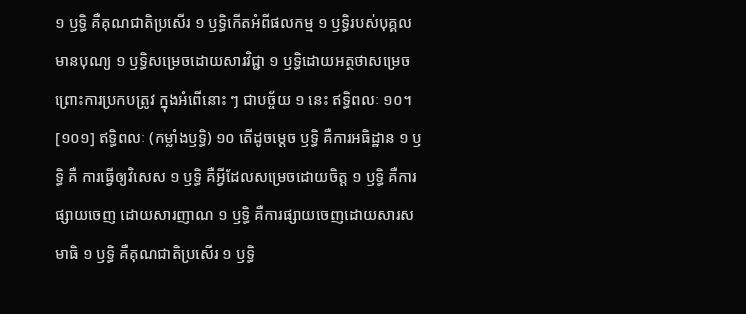១ ឫទ្ធិ គឺគុណជាតិប្រសើរ ១ ឫទ្ធិកើតអំពីផលកម្ម ១ ឫទ្ធិរបស់បុគ្គលមានបុណ្យ ១ ឫទ្ធិសម្រេចដោយសារវិជ្ជា ១ ឫទ្ធិដោយអត្ថថាសម្រេច ព្រោះការប្រកបត្រូវ ក្នុងអំពើនោះ ៗ ជាបច្ច័យ ១ នេះ ឥទ្ធិពលៈ ១០។
[១០១] ឥទ្ធិពលៈ (កម្លាំងឫទ្ធិ) ១០ តើដូចម្តេច ឫទ្ធិ គឺការអធិដ្ឋាន ១ ឫទ្ធិ គឺ ការធ្វើឲ្យវិសេស ១ ឫទ្ធិ គឺអ្វីដែលសម្រេចដោយចិត្ត ១ ឫទ្ធិ គឺការផ្សាយចេញ ដោយសារញាណ ១ ឫទ្ធិ គឺការផ្សាយចេញដោយសារសមាធិ ១ ឫទ្ធិ គឺគុណជាតិប្រសើរ ១ ឫទ្ធិ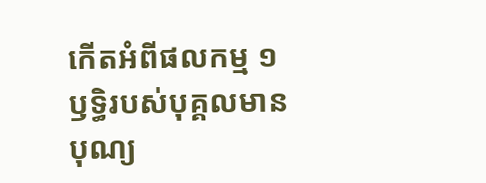កើតអំពីផលកម្ម ១ ឫទ្ធិរបស់បុគ្គលមានបុណ្យ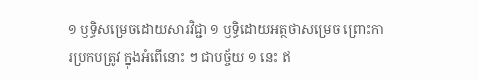១ ឫទ្ធិសម្រេចដោយសារវិជ្ជា ១ ឫទ្ធិដោយអត្ថថាសម្រេច ព្រោះការប្រកបត្រូវ ក្នុងអំពើនោះ ៗ ជាបច្ច័យ ១ នេះ ឥ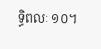ទ្ធិពលៈ ១០។